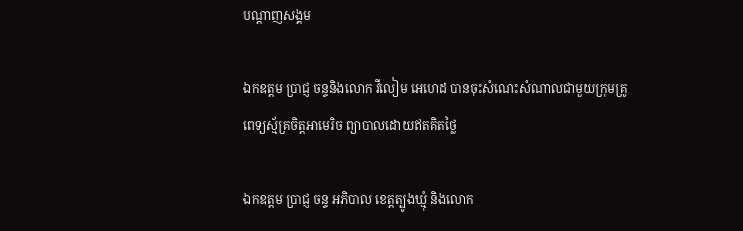បណ្តាញសង្គម

ឯកឧត្តម ប្រាជ្ញ ចន្ទនិងលោក វីលៀម អេហេដ បានចុះសំណេះសំណាលជាមួយក្រុមគ្រូពេទ្យស្ម័គ្រចិត្តអាមេរិច ព្យាបាលដោយឥតគិតថ្លៃ

ឯកឧត្តម ប្រាជ្ញ ចន្ទ អភិបាល ខេត្តត្បូងឃ្មុំ និងលោក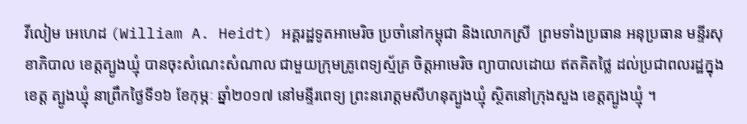វីលៀម អេហេដ (William A. Heidt) អគ្គរដ្ឋទូតអាមេរិច ប្រចាំនៅកម្ពុជា និងលោកស្រី  ព្រមទាំងប្រធាន អនុប្រធាន មន្ទីរសុខាភិបាល ខេត្តត្បូងឃ្មុំ បានចុះសំណេះសំណាល ជាមួយក្រុមគ្រូពេទ្យស្ម័គ្រ ចិត្តអាមេរិច ព្យាបាលដោយ ឥតគិតថ្លៃ ដល់ប្រជាពលរដ្ឋក្នុងខេត្ត ត្បូងឃ្មុំ នាព្រឹកថ្ងៃទី១៦ ខែកុម្ភៈ ឆ្នាំ២០១៧ នៅមន្ទីរពេទ្យ ព្រះនរោត្តមសីហនុត្បូងឃ្មុំ ស្ថិតនៅក្រុងសួង ខេត្តត្បូងឃ្មុំ ។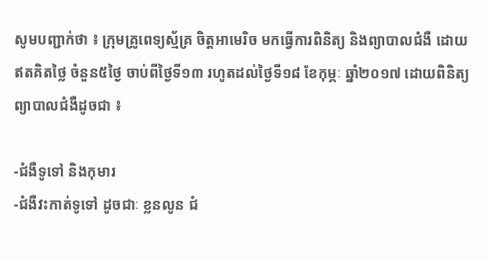សូមបញ្ជាក់ថា ៖ ក្រុមគ្រូពេទ្យស្ម័គ្រ ចិត្តអាមេរិច មកធ្វើការពិនិត្យ និងព្យាបាលជំងឺ ដោយឥតគិតថ្លៃ ចំនួន៥ថ្ងៃ ចាប់ពីថ្ងៃទី១៣ រហូតដល់ថ្ងៃទី១៨ ខែកុម្ភៈ ឆ្នាំ២០១៧ ដោយពិនិត្យ ព្យាបាលជំងឺដូចជា ៖

-ជំងឺទូទៅ និងកុមារ
-ជំងឺវះកាត់ទូទៅ ដូចជាៈ ខ្លនលូន ជំ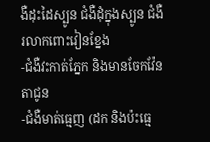ងឺដុះដៃស្បូន ជំងឺដុំក្នុងស្បូន ជំងឺរលាកពោះវៀនខ្នែង
-ជំងឺវះកាត់ភ្នែក និងមានចែកវ៉ែនតាជូន
-ជំងឺមាត់ធ្មេញ (ដក និងប៉ះធ្មេ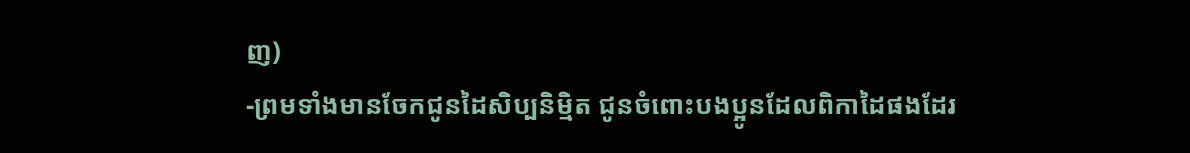ញ)
-ព្រមទាំងមានចែកជូនដៃសិប្បនិម្មិត ជូនចំពោះបងប្អូនដែលពិកាដៃផងដែរ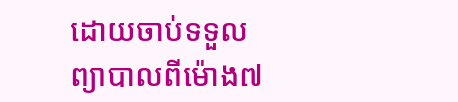ដោយចាប់ទទួលព្យាបាលពីម៉ោង៧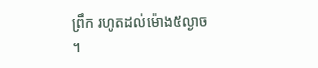ព្រឹក រហូតដល់ម៉ោង៥ល្ងាច ។